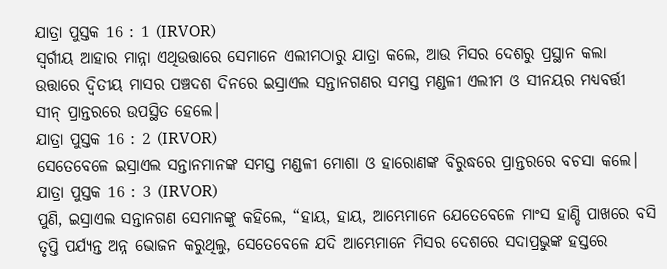ଯାତ୍ରା ପୁସ୍ତକ 16 : 1 (IRVOR)
ସ୍ୱର୍ଗୀୟ ଆହାର ମାନ୍ନା ଏଥିଉତ୍ତାରେ ସେମାନେ ଏଲୀମଠାରୁ ଯାତ୍ରା କଲେ, ଆଉ ମିସର ଦେଶରୁ ପ୍ରସ୍ଥାନ କଲା ଉତ୍ତାରେ ଦ୍ୱିତୀୟ ମାସର ପଞ୍ଚଦଶ ଦିନରେ ଇସ୍ରାଏଲ ସନ୍ତାନଗଣର ସମସ୍ତ ମଣ୍ଡଳୀ ଏଲୀମ ଓ ସୀନୟର ମଧ୍ୟବର୍ତ୍ତୀ ସୀନ୍ ପ୍ରାନ୍ତରରେ ଉପସ୍ଥିତ ହେଲେ।
ଯାତ୍ରା ପୁସ୍ତକ 16 : 2 (IRVOR)
ସେତେବେଳେ ଇସ୍ରାଏଲ ସନ୍ତାନମାନଙ୍କ ସମସ୍ତ ମଣ୍ଡଳୀ ମୋଶା ଓ ହାରୋଣଙ୍କ ବିରୁଦ୍ଧରେ ପ୍ରାନ୍ତରରେ ବଚସା କଲେ।
ଯାତ୍ରା ପୁସ୍ତକ 16 : 3 (IRVOR)
ପୁଣି, ଇସ୍ରାଏଲ ସନ୍ତାନଗଣ ସେମାନଙ୍କୁ କହିଲେ, “ହାୟ, ହାୟ, ଆମ୍ଭେମାନେ ଯେତେବେଳେ ମାଂସ ହାଣ୍ଡି ପାଖରେ ବସି ତୃପ୍ତି ପର୍ଯ୍ୟନ୍ତ ଅନ୍ନ ଭୋଜନ କରୁଥିଲୁ, ସେତେବେଳେ ଯଦି ଆମ୍ଭେମାନେ ମିସର ଦେଶରେ ସଦାପ୍ରଭୁଙ୍କ ହସ୍ତରେ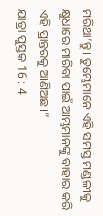ମରିଥା’ନ୍ତୁ। ତୁମ୍ଭେମାନେ ଏହି ସମସ୍ତ ମଣ୍ଡଳୀକୁ କ୍ଷୁଧାରେ ମାରିବା ପାଇଁ ଆମ୍ଭମାନଙ୍କୁ ବାହାର କରି ଏହି ପ୍ରାନ୍ତରକୁ ଆଣିଅଛ।”
ଯାତ୍ରା ପୁସ୍ତକ 16 : 4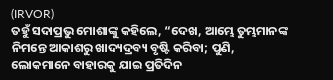(IRVOR)
ତହୁଁ ସଦାପ୍ରଭୁ ମୋଶାଙ୍କୁ କହିଲେ, “ଦେଖ, ଆମ୍ଭେ ତୁମ୍ଭମାନଙ୍କ ନିମନ୍ତେ ଆକାଶରୁ ଖାଦ୍ୟଦ୍ରବ୍ୟ ବୃଷ୍ଟି କରିବା; ପୁଣି, ଲୋକମାନେ ବାହାରକୁ ଯାଇ ପ୍ରତିଦିନ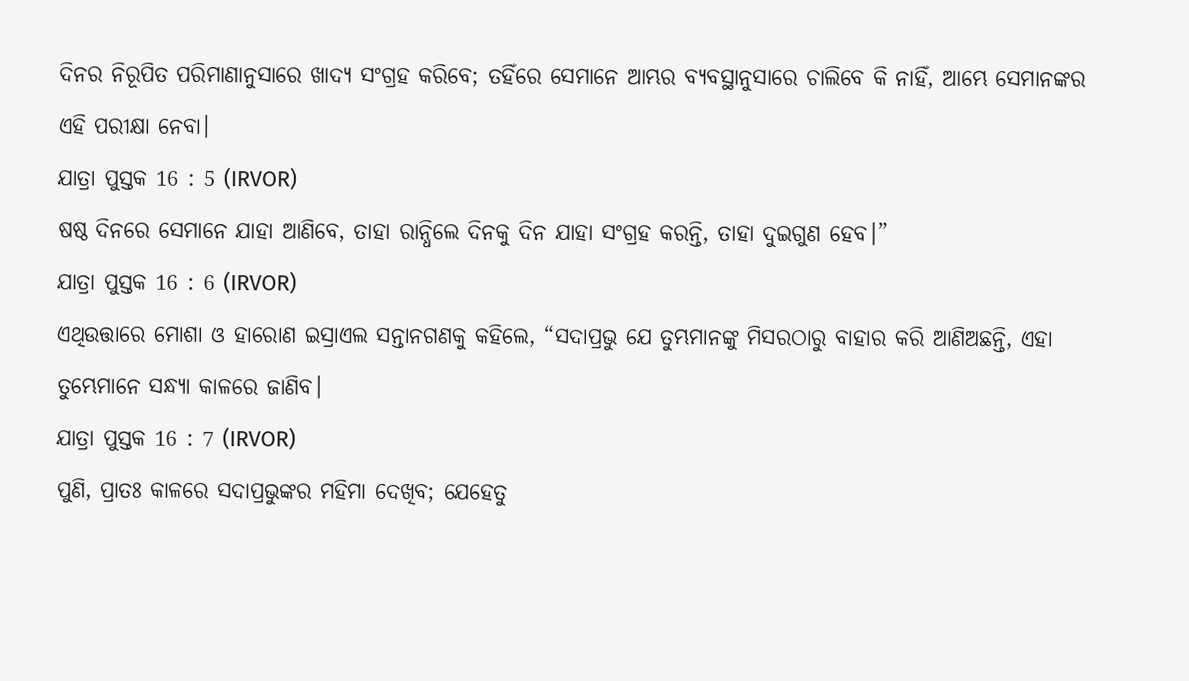ଦିନର ନିରୂପିତ ପରିମାଣାନୁସାରେ ଖାଦ୍ୟ ସଂଗ୍ରହ କରିବେ; ତହିଁରେ ସେମାନେ ଆମ୍ଭର ବ୍ୟବସ୍ଥାନୁସାରେ ଚାଲିବେ କି ନାହିଁ, ଆମ୍ଭେ ସେମାନଙ୍କର ଏହି ପରୀକ୍ଷା ନେବା।
ଯାତ୍ରା ପୁସ୍ତକ 16 : 5 (IRVOR)
ଷଷ୍ଠ ଦିନରେ ସେମାନେ ଯାହା ଆଣିବେ, ତାହା ରାନ୍ଧିଲେ ଦିନକୁ ଦିନ ଯାହା ସଂଗ୍ରହ କରନ୍ତି, ତାହା ଦୁଇଗୁଣ ହେବ।”
ଯାତ୍ରା ପୁସ୍ତକ 16 : 6 (IRVOR)
ଏଥିଉତ୍ତାରେ ମୋଶା ଓ ହାରୋଣ ଇସ୍ରାଏଲ ସନ୍ତାନଗଣକୁ କହିଲେ, “ସଦାପ୍ରଭୁ ଯେ ତୁମ୍ଭମାନଙ୍କୁ ମିସରଠାରୁ ବାହାର କରି ଆଣିଅଛନ୍ତି, ଏହା ତୁମ୍ଭେମାନେ ସନ୍ଧ୍ୟା କାଳରେ ଜାଣିବ।
ଯାତ୍ରା ପୁସ୍ତକ 16 : 7 (IRVOR)
ପୁଣି, ପ୍ରାତଃ କାଳରେ ସଦାପ୍ରଭୁଙ୍କର ମହିମା ଦେଖିବ; ଯେହେତୁ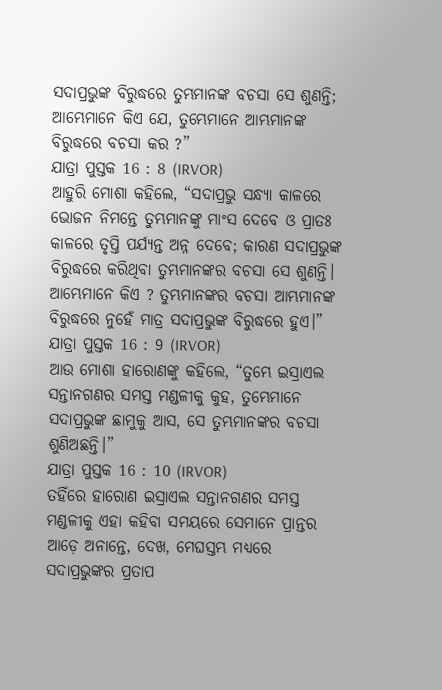ସଦାପ୍ରଭୁଙ୍କ ବିରୁଦ୍ଧରେ ତୁମ୍ଭମାନଙ୍କ ବଚସା ସେ ଶୁଣନ୍ତି; ଆମ୍ଭେମାନେ କିଏ ଯେ, ତୁମ୍ଭେମାନେ ଆମ୍ଭମାନଙ୍କ ବିରୁଦ୍ଧରେ ବଚସା କର ?”
ଯାତ୍ରା ପୁସ୍ତକ 16 : 8 (IRVOR)
ଆହୁରି ମୋଶା କହିଲେ, “ସଦାପ୍ରଭୁ ସନ୍ଧ୍ୟା କାଳରେ ଭୋଜନ ନିମନ୍ତେ ତୁମ୍ଭମାନଙ୍କୁ ମାଂସ ଦେବେ ଓ ପ୍ରାତଃ କାଳରେ ତୃପ୍ତି ପର୍ଯ୍ୟନ୍ତ ଅନ୍ନ ଦେବେ; କାରଣ ସଦାପ୍ରଭୁଙ୍କ ବିରୁଦ୍ଧରେ କରିଥିବା ତୁମ୍ଭମାନଙ୍କର ବଚସା ସେ ଶୁଣନ୍ତି। ଆମ୍ଭେମାନେ କିଏ ? ତୁମ୍ଭମାନଙ୍କର ବଚସା ଆମ୍ଭମାନଙ୍କ ବିରୁଦ୍ଧରେ ନୁହେଁ ମାତ୍ର ସଦାପ୍ରଭୁଙ୍କ ବିରୁଦ୍ଧରେ ହୁଏ।”
ଯାତ୍ରା ପୁସ୍ତକ 16 : 9 (IRVOR)
ଆଉ ମୋଶା ହାରୋଣଙ୍କୁ କହିଲେ, “ତୁମ୍ଭେ ଇସ୍ରାଏଲ ସନ୍ତାନଗଣର ସମସ୍ତ ମଣ୍ଡଳୀକୁ କୁହ, ତୁମ୍ଭେମାନେ ସଦାପ୍ରଭୁଙ୍କ ଛାମୁକୁ ଆସ, ସେ ତୁମ୍ଭମାନଙ୍କର ବଚସା ଶୁଣିଅଛନ୍ତି।”
ଯାତ୍ରା ପୁସ୍ତକ 16 : 10 (IRVOR)
ତହିଁରେ ହାରୋଣ ଇସ୍ରାଏଲ ସନ୍ତାନଗଣର ସମସ୍ତ ମଣ୍ଡଳୀକୁ ଏହା କହିବା ସମୟରେ ସେମାନେ ପ୍ରାନ୍ତର ଆଡ଼େ ଅନାନ୍ତେ, ଦେଖ, ମେଘସ୍ତମ୍ଭ ମଧ୍ୟରେ ସଦାପ୍ରଭୁଙ୍କର ପ୍ରତାପ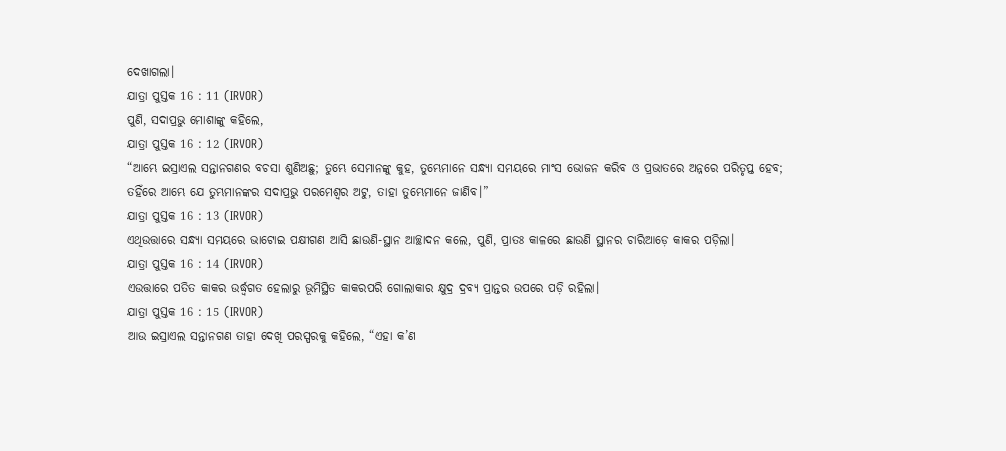ଦେଖାଗଲା।
ଯାତ୍ରା ପୁସ୍ତକ 16 : 11 (IRVOR)
ପୁଣି, ସଦାପ୍ରଭୁ ମୋଶାଙ୍କୁ କହିଲେ,
ଯାତ୍ରା ପୁସ୍ତକ 16 : 12 (IRVOR)
“ଆମ୍ଭେ ଇସ୍ରାଏଲ ସନ୍ତାନଗଣର ବଚସା ଶୁଣିଅଛୁ; ତୁମ୍ଭେ ସେମାନଙ୍କୁ କୁହ, ତୁମ୍ଭେମାନେ ସନ୍ଧ୍ୟା ସମୟରେ ମାଂସ ଭୋଜନ କରିବ ଓ ପ୍ରଭାତରେ ଅନ୍ନରେ ପରିତୃପ୍ତ ହେବ; ତହିଁରେ ଆମ୍ଭେ ଯେ ତୁମ୍ଭମାନଙ୍କର ସଦାପ୍ରଭୁ ପରମେଶ୍ୱର ଅଟୁ, ତାହା ତୁମ୍ଭେମାନେ ଜାଣିବ।”
ଯାତ୍ରା ପୁସ୍ତକ 16 : 13 (IRVOR)
ଏଥିଉତ୍ତାରେ ସନ୍ଧ୍ୟା ସମୟରେ ଭାଟୋଇ ପକ୍ଷୀଗଣ ଆସି ଛାଉଣି-ସ୍ଥାନ ଆଚ୍ଛାଦନ କଲେ, ପୁଣି, ପ୍ରାତଃ କାଳରେ ଛାଉଣି ସ୍ଥାନର ଚାରିଆଡ଼େ କାକର ପଡ଼ିଲା।
ଯାତ୍ରା ପୁସ୍ତକ 16 : 14 (IRVOR)
ଏଉତ୍ତାରେ ପତିତ କାକର ଉର୍ଦ୍ଧ୍ୱଗତ ହେଲାରୁ ଭୂମିସ୍ଥିତ କାକରପରି ଗୋଲାକାର କ୍ଷୁଦ୍ର ଦ୍ରବ୍ୟ ପ୍ରାନ୍ତର ଉପରେ ପଡ଼ି ରହିଲା।
ଯାତ୍ରା ପୁସ୍ତକ 16 : 15 (IRVOR)
ଆଉ ଇସ୍ରାଏଲ ସନ୍ତାନଗଣ ତାହା ଦେଖି ପରସ୍ପରକୁ କହିଲେ, “ଏହା କ’ଣ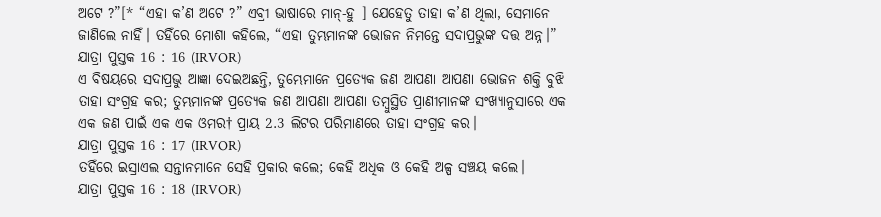ଅଟେ ?”[* “ଏହା କ’ଣ ଅଟେ ?” ଏବ୍ରୀ ଭାଷାରେ ମାନ୍-ହୁ ] ଯେହେତୁ ତାହା କ’ଣ ଥିଲା, ସେମାନେ ଜାଣିଲେ ନାହିଁ। ତହିଁରେ ମୋଶା କହିଲେ, “ଏହା ତୁମ୍ଭମାନଙ୍କ ଭୋଜନ ନିମନ୍ତେ ସଦାପ୍ରଭୁଙ୍କ ଦତ୍ତ ଅନ୍ନ।”
ଯାତ୍ରା ପୁସ୍ତକ 16 : 16 (IRVOR)
ଏ ବିଷୟରେ ସଦାପ୍ରଭୁ ଆଜ୍ଞା ଦେଇଅଛନ୍ତି, ତୁମ୍ଭେମାନେ ପ୍ରତ୍ୟେକ ଜଣ ଆପଣା ଆପଣା ଭୋଜନ ଶକ୍ତି ବୁଝି ତାହା ସଂଗ୍ରହ କର; ତୁମ୍ଭମାନଙ୍କ ପ୍ରତ୍ୟେକ ଜଣ ଆପଣା ଆପଣା ତମ୍ବୁସ୍ଥିତ ପ୍ରାଣୀମାନଙ୍କ ସଂଖ୍ୟାନୁସାରେ ଏକ ଏକ ଜଣ ପାଇଁ ଏକ ଏକ ଓମର† ପ୍ରାୟ 2.3 ଲିଟର ପରିମାଣରେ ତାହା ସଂଗ୍ରହ କର।
ଯାତ୍ରା ପୁସ୍ତକ 16 : 17 (IRVOR)
ତହିଁରେ ଇସ୍ରାଏଲ ସନ୍ତାନମାନେ ସେହି ପ୍ରକାର କଲେ; କେହି ଅଧିକ ଓ କେହି ଅଳ୍ପ ସଞ୍ଚୟ କଲେ।
ଯାତ୍ରା ପୁସ୍ତକ 16 : 18 (IRVOR)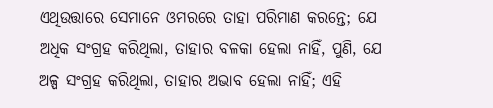ଏଥିଉତ୍ତାରେ ସେମାନେ ଓମରରେ ତାହା ପରିମାଣ କରନ୍ତେ; ଯେ ଅଧିକ ସଂଗ୍ରହ କରିଥିଲା, ତାହାର ବଳକା ହେଲା ନାହିଁ, ପୁଣି, ଯେ ଅଳ୍ପ ସଂଗ୍ରହ କରିଥିଲା, ତାହାର ଅଭାବ ହେଲା ନାହିଁ; ଏହି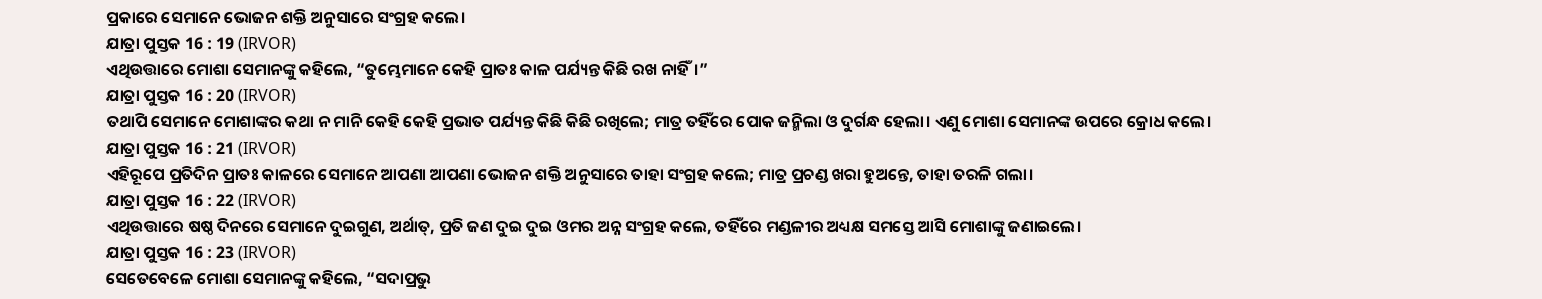ପ୍ରକାରେ ସେମାନେ ଭୋଜନ ଶକ୍ତି ଅନୁସାରେ ସଂଗ୍ରହ କଲେ।
ଯାତ୍ରା ପୁସ୍ତକ 16 : 19 (IRVOR)
ଏଥିଉତ୍ତାରେ ମୋଶା ସେମାନଙ୍କୁ କହିଲେ, “ତୁମ୍ଭେମାନେ କେହି ପ୍ରାତଃ କାଳ ପର୍ଯ୍ୟନ୍ତ କିଛି ରଖ ନାହିଁ।”
ଯାତ୍ରା ପୁସ୍ତକ 16 : 20 (IRVOR)
ତଥାପି ସେମାନେ ମୋଶାଙ୍କର କଥା ନ ମାନି କେହି କେହି ପ୍ରଭାତ ପର୍ଯ୍ୟନ୍ତ କିଛି କିଛି ରଖିଲେ; ମାତ୍ର ତହିଁରେ ପୋକ ଜନ୍ମିଲା ଓ ଦୁର୍ଗନ୍ଧ ହେଲା। ଏଣୁ ମୋଶା ସେମାନଙ୍କ ଉପରେ କ୍ରୋଧ କଲେ।
ଯାତ୍ରା ପୁସ୍ତକ 16 : 21 (IRVOR)
ଏହିରୂପେ ପ୍ରତିଦିନ ପ୍ରାତଃ କାଳରେ ସେମାନେ ଆପଣା ଆପଣା ଭୋଜନ ଶକ୍ତି ଅନୁସାରେ ତାହା ସଂଗ୍ରହ କଲେ; ମାତ୍ର ପ୍ରଚଣ୍ଡ ଖରା ହୁଅନ୍ତେ, ତାହା ତରଳି ଗଲା।
ଯାତ୍ରା ପୁସ୍ତକ 16 : 22 (IRVOR)
ଏଥିଉତ୍ତାରେ ଷଷ୍ଠ ଦିନରେ ସେମାନେ ଦୁଇଗୁଣ, ଅର୍ଥାତ୍, ପ୍ରତି ଜଣ ଦୁଇ ଦୁଇ ଓମର ଅନ୍ନ ସଂଗ୍ରହ କଲେ, ତହିଁରେ ମଣ୍ଡଳୀର ଅଧ୍ୟକ୍ଷ ସମସ୍ତେ ଆସି ମୋଶାଙ୍କୁ ଜଣାଇଲେ।
ଯାତ୍ରା ପୁସ୍ତକ 16 : 23 (IRVOR)
ସେତେବେଳେ ମୋଶା ସେମାନଙ୍କୁ କହିଲେ, “ସଦାପ୍ରଭୁ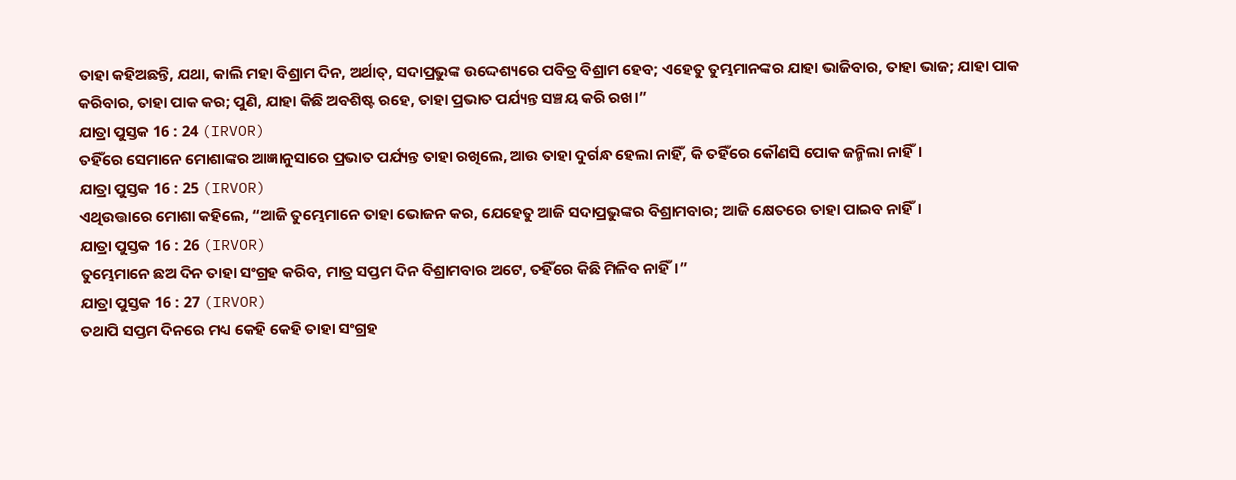ତାହା କହିଅଛନ୍ତି, ଯଥା, କାଲି ମହା ବିଶ୍ରାମ ଦିନ, ଅର୍ଥାତ୍, ସଦାପ୍ରଭୁଙ୍କ ଉଦ୍ଦେଶ୍ୟରେ ପବିତ୍ର ବିଶ୍ରାମ ହେବ; ଏହେତୁ ତୁମ୍ଭମାନଙ୍କର ଯାହା ଭାଜିବାର, ତାହା ଭାଜ; ଯାହା ପାକ କରିବାର, ତାହା ପାକ କର; ପୁଣି, ଯାହା କିଛି ଅବଶିଷ୍ଟ ରହେ, ତାହା ପ୍ରଭାତ ପର୍ଯ୍ୟନ୍ତ ସଞ୍ଚୟ କରି ରଖ।”
ଯାତ୍ରା ପୁସ୍ତକ 16 : 24 (IRVOR)
ତହିଁରେ ସେମାନେ ମୋଶାଙ୍କର ଆଜ୍ଞାନୁସାରେ ପ୍ରଭାତ ପର୍ଯ୍ୟନ୍ତ ତାହା ରଖିଲେ, ଆଉ ତାହା ଦୁର୍ଗନ୍ଧ ହେଲା ନାହିଁ, କି ତହିଁରେ କୌଣସି ପୋକ ଜନ୍ମିଲା ନାହିଁ।
ଯାତ୍ରା ପୁସ୍ତକ 16 : 25 (IRVOR)
ଏଥିଉତ୍ତାରେ ମୋଶା କହିଲେ, “ଆଜି ତୁମ୍ଭେମାନେ ତାହା ଭୋଜନ କର, ଯେହେତୁ ଆଜି ସଦାପ୍ରଭୁଙ୍କର ବିଶ୍ରାମବାର; ଆଜି କ୍ଷେତରେ ତାହା ପାଇବ ନାହିଁ।
ଯାତ୍ରା ପୁସ୍ତକ 16 : 26 (IRVOR)
ତୁମ୍ଭେମାନେ ଛଅ ଦିନ ତାହା ସଂଗ୍ରହ କରିବ, ମାତ୍ର ସପ୍ତମ ଦିନ ବିଶ୍ରାମବାର ଅଟେ, ତହିଁରେ କିଛି ମିଳିବ ନାହିଁ।”
ଯାତ୍ରା ପୁସ୍ତକ 16 : 27 (IRVOR)
ତଥାପି ସପ୍ତମ ଦିନରେ ମଧ୍ୟ କେହି କେହି ତାହା ସଂଗ୍ରହ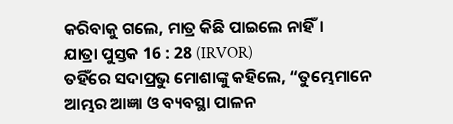କରିବାକୁ ଗଲେ, ମାତ୍ର କିଛି ପାଇଲେ ନାହିଁ।
ଯାତ୍ରା ପୁସ୍ତକ 16 : 28 (IRVOR)
ତହିଁରେ ସଦାପ୍ରଭୁ ମୋଶାଙ୍କୁ କହିଲେ, “ତୁମ୍ଭେମାନେ ଆମ୍ଭର ଆଜ୍ଞା ଓ ବ୍ୟବସ୍ଥା ପାଳନ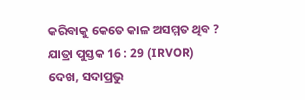କରିବାକୁ କେତେ କାଳ ଅସମ୍ମତ ଥିବ ?
ଯାତ୍ରା ପୁସ୍ତକ 16 : 29 (IRVOR)
ଦେଖ, ସଦାପ୍ରଭୁ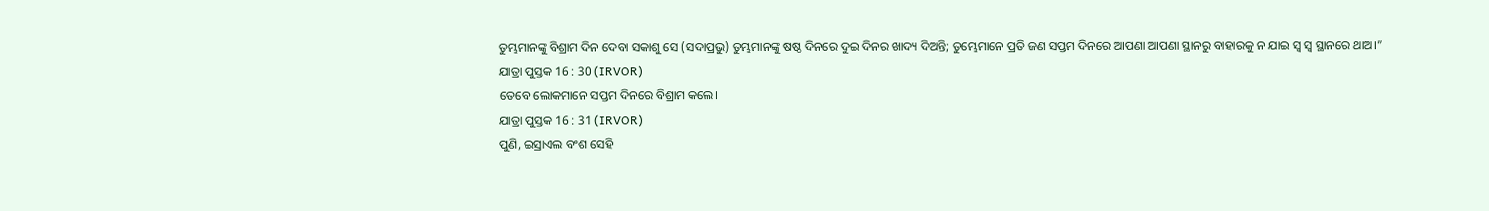ତୁମ୍ଭମାନଙ୍କୁ ବିଶ୍ରାମ ଦିନ ଦେବା ସକାଶୁ ସେ (ସଦାପ୍ରଭୁ) ତୁମ୍ଭମାନଙ୍କୁ ଷଷ୍ଠ ଦିନରେ ଦୁଇ ଦିନର ଖାଦ୍ୟ ଦିଅନ୍ତି; ତୁମ୍ଭେମାନେ ପ୍ରତି ଜଣ ସପ୍ତମ ଦିନରେ ଆପଣା ଆପଣା ସ୍ଥାନରୁ ବାହାରକୁ ନ ଯାଇ ସ୍ୱ ସ୍ୱ ସ୍ଥାନରେ ଥାଅ।”
ଯାତ୍ରା ପୁସ୍ତକ 16 : 30 (IRVOR)
ତେବେ ଲୋକମାନେ ସପ୍ତମ ଦିନରେ ବିଶ୍ରାମ କଲେ।
ଯାତ୍ରା ପୁସ୍ତକ 16 : 31 (IRVOR)
ପୁଣି, ଇସ୍ରାଏଲ ବଂଶ ସେହି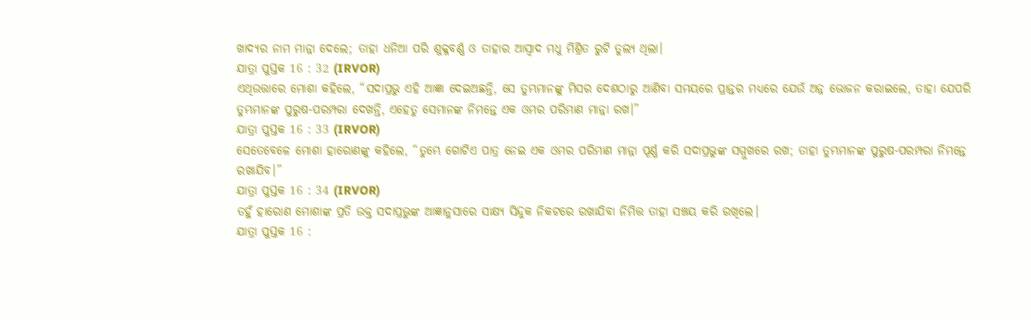ଖାଦ୍ୟର ନାମ ମାନ୍ନା ଦେଲେ; ତାହା ଧନିଆ ପରି ଶୁକ୍ଳବର୍ଣ୍ଣ ଓ ତାହାର ଆସ୍ୱାଦ ମଧୁ ମିଶ୍ରିତ ରୁଟି ତୁଲ୍ୟ ଥିଲା।
ଯାତ୍ରା ପୁସ୍ତକ 16 : 32 (IRVOR)
ଏଥିଉତ୍ତାରେ ମୋଶା କହିଲେ, “ସଦାପ୍ରଭୁ ଏହି ଆଜ୍ଞା ଦେଇଅଛନ୍ତି, ସେ ତୁମ୍ଭମାନଙ୍କୁ ମିସର ଦେଶଠାରୁ ଆଣିବା ସମୟରେ ପ୍ରାନ୍ତର ମଧ୍ୟରେ ଯେଉଁ ଅନ୍ନ ଭୋଜନ କରାଇଲେ, ତାହା ଯେପରି ତୁମ୍ଭମାନଙ୍କ ପୁରୁଷ-ପରମ୍ପରା ଦେଖନ୍ତି, ଏହେତୁ ସେମାନଙ୍କ ନିମନ୍ତେ ଏକ ଓମର ପରିମାଣ ମାନ୍ନା ରଖ।”
ଯାତ୍ରା ପୁସ୍ତକ 16 : 33 (IRVOR)
ସେତେବେଳେ ମୋଶା ହାରୋଣଙ୍କୁ କହିଲେ, “ତୁମ୍ଭେ ଗୋଟିଏ ପାତ୍ର ନେଇ ଏକ ଓମର ପରିମାଣ ମାନ୍ନା ପୂର୍ଣ୍ଣ କରି ସଦାପ୍ରଭୁଙ୍କ ସମ୍ମୁଖରେ ରଖ; ତାହା ତୁମ୍ଭମାନଙ୍କ ପୁରୁଷ-ପରମ୍ପରା ନିମନ୍ତେ ରଖାଯିବ।”
ଯାତ୍ରା ପୁସ୍ତକ 16 : 34 (IRVOR)
ତହୁଁ ହାରୋଣ ମୋଶାଙ୍କ ପ୍ରତି ଉକ୍ତ ସଦାପ୍ରଭୁଙ୍କ ଆଜ୍ଞାନୁସାରେ ସାକ୍ଷ୍ୟ ସିନ୍ଦୁକ ନିକଟରେ ରଖାଯିବା ନିମିତ୍ତ ତାହା ସଞ୍ଚୟ କରି ରଖିଲେ।
ଯାତ୍ରା ପୁସ୍ତକ 16 :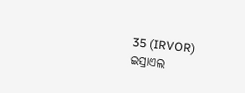35 (IRVOR)
ଇସ୍ରାଏଲ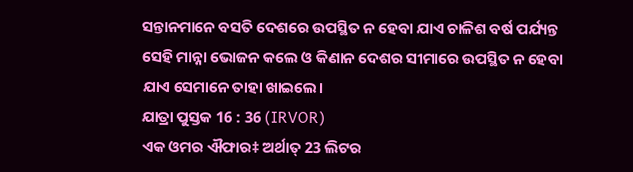ସନ୍ତାନମାନେ ବସତି ଦେଶରେ ଉପସ୍ଥିତ ନ ହେବା ଯାଏ ଚାଳିଶ ବର୍ଷ ପର୍ଯ୍ୟନ୍ତ ସେହି ମାନ୍ନା ଭୋଜନ କଲେ ଓ କିଣାନ ଦେଶର ସୀମାରେ ଉପସ୍ଥିତ ନ ହେବା ଯାଏ ସେମାନେ ତାହା ଖାଇଲେ।
ଯାତ୍ରା ପୁସ୍ତକ 16 : 36 (IRVOR)
ଏକ ଓମର ଐଫାର‡ ଅର୍ଥାତ୍ 23 ଲିଟର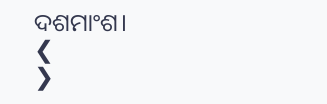ଦଶମାଂଶ।
❮
❯